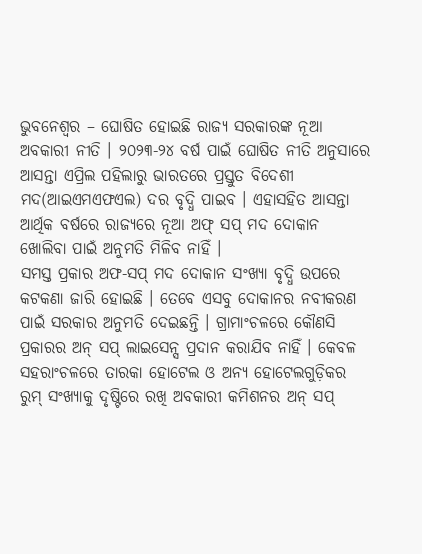ଭୁବନେଶ୍ୱର – ଘୋଷିତ ହୋଇଛି ରାଜ୍ୟ ସରକାରଙ୍କ ନୂଆ ଅବକାରୀ ନୀତି । ୨୦୨୩-୨୪ ବର୍ଷ ପାଇଁ ଘୋଷିତ ନୀତି ଅନୁସାରେ ଆସନ୍ତା ଏପ୍ରିଲ ପହିଲାରୁ ଭାରତରେ ପ୍ରସ୍ତୁତ ବିଦେଶୀ ମଦ(ଆଇଏମଏଫଏଲ) ଦର ବୃଦ୍ଧି ପାଇବ । ଏହାସହିତ ଆସନ୍ତା ଆର୍ଥିକ ବର୍ଷରେ ରାଜ୍ୟରେ ନୂଆ ଅଫ୍ ସପ୍ ମଦ ଦୋକାନ ଖୋଲିବା ପାଇଁ ଅନୁମତି ମିଳିବ ନାହିଁ ।
ସମସ୍ତ ପ୍ରକାର ଅଫ-ସପ୍ ମଦ ଦୋକାନ ସଂଖ୍ୟା ବୃଦ୍ଧି ଉପରେ କଟକଣା ଜାରି ହୋଇଛି । ତେବେ ଏସବୁ ଦୋକାନର ନବୀକରଣ ପାଇଁ ସରକାର ଅନୁମତି ଦେଇଛନ୍ତି । ଗ୍ରାମାଂଚଳରେ କୌଣସି ପ୍ରକାରର ଅନ୍ ସପ୍ ଲାଇସେନ୍ସ ପ୍ରଦାନ କରାଯିବ ନାହିଁ । କେବଳ ସହରାଂଚଳରେ ତାରକା ହୋଟେଲ ଓ ଅନ୍ୟ ହୋଟେଲଗୁଡ଼ିକର ରୁମ୍ ସଂଖ୍ୟାକୁ ଦୃଷ୍ଟିରେ ରଖି ଅବକାରୀ କମିଶନର ଅନ୍ ସପ୍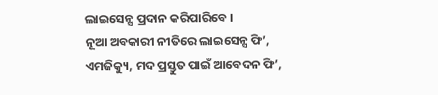ଲାଇସେନ୍ସ ପ୍ରଦାନ କରିପାରିବେ ।
ନୂଆ ଅବକାରୀ ନୀତିରେ ଲାଇସେନ୍ସ ଫି’, ଏମଜିକ୍ୟୁ, ମଦ ପ୍ରସ୍ତୁତ ପାଇଁ ଆବେଦନ ଫି’,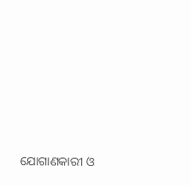ଯୋଗାଣକାରୀ ଓ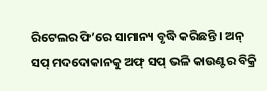ରିଟେଲର ଫି’ରେ ସାମାନ୍ୟ ବୃଦ୍ଧି କରିଛନ୍ତି । ଅନ୍ ସପ୍ ମଦଦୋକାନକୁ ଅଫ୍ ସପ୍ ଭଳି କାଉଣ୍ଟର ବିକ୍ରି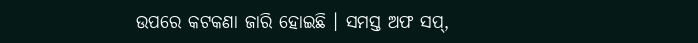ଉପରେ କଟକଣା ଜାରି ହୋଇଛି । ସମସ୍ତ ଅଫ ସପ୍,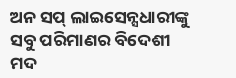ଅନ ସପ୍ ଲାଇସେନ୍ସଧାରୀଙ୍କୁ ସବୁ ପରିମାଣର ବିଦେଶୀ ମଦ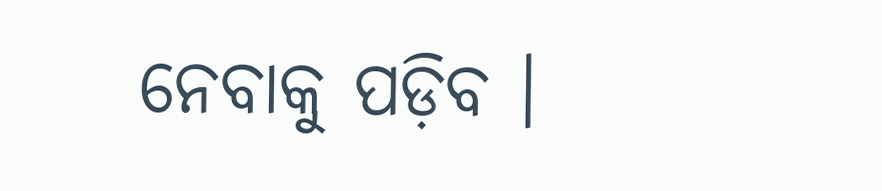ନେବାକୁ ପଡ଼ିବ ।